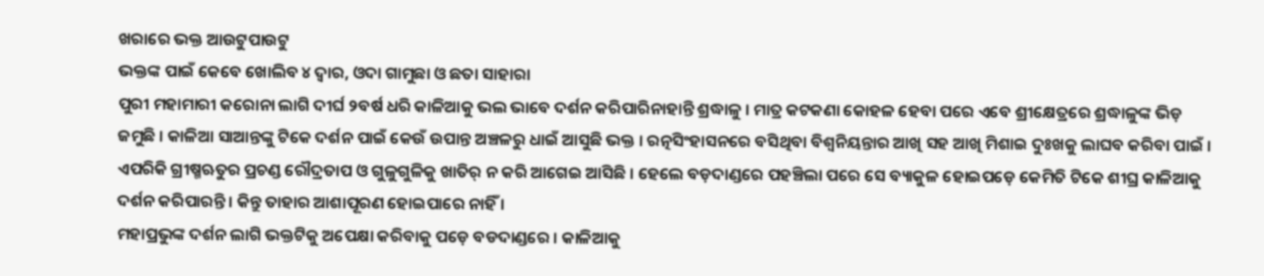ଖରାରେ ଭକ୍ତ ଆଉଟୁପାଉଟୁ
ଭକ୍ତଙ୍କ ପାଇଁ କେବେ ଖୋଲିବ ୪ ଦ୍ୱାର, ଓଦା ଗାମୁଛା ଓ ଛତା ସାହାରା
ପୁରୀ ମହାମାରୀ କରୋନା ଲାଗି ଦୀର୍ଘ ୨ବର୍ଷ ଧରି କାଳିଆକୁ ଭଲ ଭାବେ ଦର୍ଶନ କରିପାରିନାହାନ୍ତି ଶ୍ରଦ୍ଧାଳୁ । ମାତ୍ର କଟକଣା କୋହଳ ହେବା ପରେ ଏବେ ଶ୍ରୀକ୍ଷେତ୍ରରେ ଶ୍ରଦ୍ଧାଳୁଙ୍କ ଭିଡ଼ ଜମୁଛି । କାଳିଆ ସାଆନ୍ତଙ୍କୁ ଟିକେ ଦର୍ଶନ ପାଇଁ କେଉଁ ଉପାନ୍ତ ଅଞ୍ଚଳରୁ ଧାଇଁ ଆସୁଛି ଭକ୍ତ । ରତ୍ନସିଂହାସନରେ ବସିଥିବା ବିଶ୍ୱନିୟନ୍ତାର ଆଖି ସହ ଆଖି ମିଶାଇ ଦୁଃଖକୁ ଲାଘବ କରିବା ପାଇଁ । ଏପରିକି ଗ୍ରୀଷ୍ମଋତୁର ପ୍ରଚଣ୍ଡ ରୌଦ୍ରତାପ ଓ ଗୁଳୁଗୁଳିକୁ ଖାତିର୍ ନ କରି ଆଗେଇ ଆସିଛି । ହେଲେ ବଡ଼ଦାଣ୍ଡରେ ପହଞ୍ଚିଲା ପରେ ସେ ବ୍ୟାକୁଳ ହୋଇପଡ଼େ କେମିତି ଟିକେ ଶୀଘ୍ର କାଳିଆକୁ ଦର୍ଶନ କରିପାରନ୍ତି । କିନ୍ତୁ ତାହାର ଆଶାପୂରଣ ହୋଇପାରେ ନାହିଁ ।
ମହାପ୍ରଭୁଙ୍କ ଦର୍ଶନ ଲାଗି ଭକ୍ତଟିକୁ ଅପେକ୍ଷା କରିବାକୁ ପଡ଼େ ବଡଦାଣ୍ଡରେ । କାଳିଆକୁ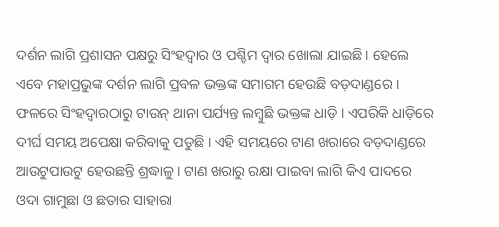ଦର୍ଶନ ଲାଗି ପ୍ରଶାସନ ପକ୍ଷରୁ ସିଂହଦ୍ୱାର ଓ ପଶ୍ଚିମ ଦ୍ୱାର ଖୋଲା ଯାଇଛି । ହେଲେ ଏବେ ମହାପ୍ରଭୁଙ୍କ ଦର୍ଶନ ଲାଗି ପ୍ରବଳ ଭକ୍ତଙ୍କ ସମାଗମ ହେଉଛି ବଡ଼ଦାଣ୍ଡରେ । ଫଳରେ ସିଂହଦ୍ୱାରଠାରୁ ଟାଉନ୍ ଥାନା ପର୍ଯ୍ୟନ୍ତ ଲମ୍ବୁଛି ଭକ୍ତଙ୍କ ଧାଡ଼ି । ଏପରିକି ଧାଡ଼ିରେ ଦୀର୍ଘ ସମୟ ଅପେକ୍ଷା କରିବାକୁ ପଡୁଛି । ଏହି ସମୟରେ ଟାଣ ଖରାରେ ବଡ଼ଦାଣ୍ଡରେ ଆଉଟୁପାଉଟୁ ହେଉଛନ୍ତି ଶ୍ରଦ୍ଧାଳୁ । ଟାଣ ଖରାରୁ ରକ୍ଷା ପାଇବା ଲାଗି କିଏ ପାଦରେ ଓଦା ଗାମୁଛା ଓ ଛତାର ସାହାରା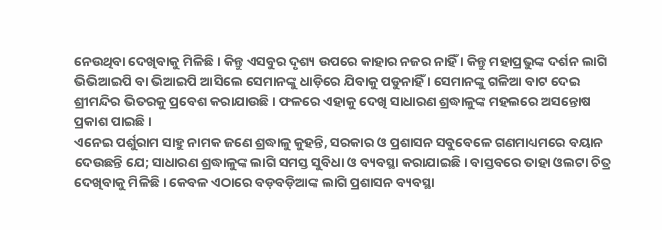ନେଉଥିବା ଦେଖିବାକୁ ମିଳିଛି । କିନ୍ତୁ ଏସବୁର ଦୃଶ୍ୟ ଉପରେ କାହାର ନଜର ନାହିଁ । କିନ୍ତୁ ମହାପ୍ରଭୁଙ୍କ ଦର୍ଶନ ଲାଗି ଭିଭିଆଇପି ବା ଭିଆଇପି ଆସିଲେ ସେମାନଙ୍କୁ ଧାଡ଼ିରେ ଯିବାକୁ ପଡୁନାହିଁ । ସେମାନଙ୍କୁ ଗଳିଆ ବାଟ ଦେଇ ଶ୍ରୀମନ୍ଦିର ଭିତରକୁ ପ୍ରବେଶ କରାଯାଉଛି । ଫଳରେ ଏହାକୁ ଦେଖି ସାଧାରଣ ଶ୍ରଦ୍ଧାଳୁଙ୍କ ମହଲରେ ଅସନ୍ତୋଷ ପ୍ରକାଶ ପାଇଛି ।
ଏନେଇ ପର୍ଶୁରାମ ସାହୁ ନାମକ ଜଣେ ଶ୍ରଦ୍ଧାଳୁ କୁହନ୍ତି, ସରକାର ଓ ପ୍ରଶାସନ ସବୁବେଳେ ଗଣମାଧ୍ୟମରେ ବୟାନ ଦେଉଛନ୍ତି ଯେ; ସାଧାରଣ ଶ୍ରଦ୍ଧାଳୁଙ୍କ ଲାଗି ସମସ୍ତ ସୁବିଧା ଓ ବ୍ୟବସ୍ଥା କରାଯାଇଛି । ବାସ୍ତବରେ ତାହା ଓଲଟା ଚିତ୍ର ଦେଖିବାକୁ ମିଳିଛି । କେବଳ ଏଠାରେ ବଡ଼ବଡ଼ିଆଙ୍କ ଲାଗି ପ୍ରଶାସନ ବ୍ୟବସ୍ଥା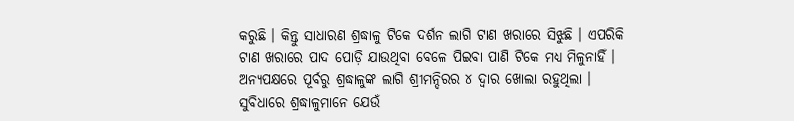କରୁଛି । କିନ୍ତୁ ସାଧାରଣ ଶ୍ରଦ୍ଧାଳୁ ଟିକେ ଦର୍ଶନ ଲାଗି ଟାଣ ଖରାରେ ସିଝୁଛି । ଏପରିକି ଟାଣ ଖରାରେ ପାଦ ପୋଡ଼ି ଯାଉଥିବା ବେଳେ ପିଇବା ପାଣି ଟିକେ ମଧ୍ୟ ମିଳୁନାହିଁ । ଅନ୍ୟପକ୍ଷରେ ପୂର୍ବରୁ ଶ୍ରଦ୍ଧାଳୁଙ୍କ ଲାଗି ଶ୍ରୀମନ୍ଦିରର ୪ ଦ୍ୱାର ଖୋଲା ରହୁଥିଲା । ସୁବିଧାରେ ଶ୍ରଦ୍ଧାଳୁମାନେ ଯେଉଁ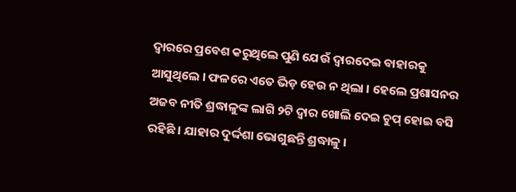ଦ୍ୱାରରେ ପ୍ରବେଶ କରୁଥିଲେ ପୁଣି ଯେଉଁ ଦ୍ୱାରଦେଇ ବାହାରକୁ ଆସୁଥିଲେ । ଫଳରେ ଏତେ ଭିଡ଼ ହେଉ ନ ଥିଲା । ହେଲେ ପ୍ରଶାସନର ଅଜବ ନୀତି ଶ୍ରଦ୍ଧାଳୁଙ୍କ ଲାଗି ୨ଟି ଦ୍ୱାର ଖୋଲି ଦେଇ ଚୁପ୍ ହୋଇ ବସି ରହିଛି । ଯାହାର ଦୁର୍ଦ୍ଦଶା ଭୋଗୁଛନ୍ତି ଶ୍ରଦ୍ଧାଳୁ ।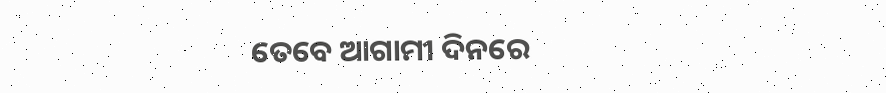ତେବେ ଆଗାମୀ ଦିନରେ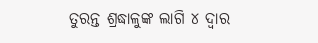ତୁରନ୍ତ ଶ୍ରଦ୍ଧାଳୁଙ୍କ ଲାଗି ୪ ଦ୍ୱାର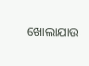ଖୋଲାଯାଉ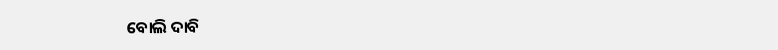ବୋଲି ଦାବି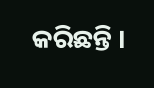କରିଛନ୍ତି ।